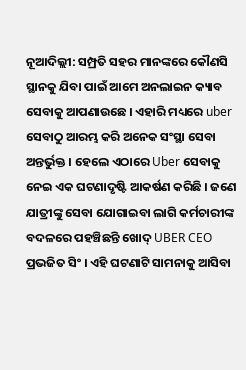ନୂଆଦିଲ୍ଲୀ: ସମ୍ପ୍ରତି ସହର ମାନଙ୍କରେ କୌଣସି ସ୍ଥାନକୁ ଯିବା ପାଇଁ ଆମେ ଅନଲାଇନ କ୍ୟାବ ସେବାକୁ ଆପଣାଉଛେ । ଏହାରି ମଧ୍ୟରେ uber ସେବାଠୁ ଆରମ୍ଭ କରି ଅନେକ ସଂସ୍ଥା ସେବା ଅନ୍ତର୍ଭୁକ୍ତ । ହେଲେ ଏଠାରେ Uber ସେବାକୁ ନେଇ ଏକ ଘଟଣାଦୃଷ୍ଟି ଆକର୍ଷଣ କରିଛି । ଜଣେ ଯାତ୍ରୀଙ୍କୁ ସେବା ଯୋଗାଇବା ଲାଗି କର୍ମଚାରୀଙ୍କ ବଦଳରେ ପହଞ୍ଚିଛନ୍ତି ଖୋଦ୍ UBER CEO ପ୍ରଭଜିତ ସିଂ । ଏହି ଘଟଣାଟି ସାମନାକୁ ଆସିବା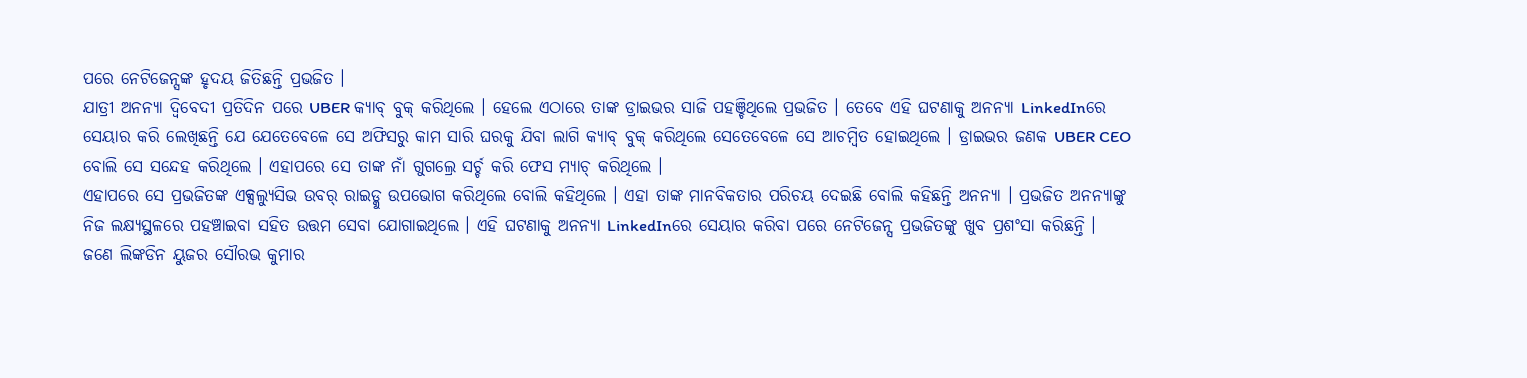ପରେ ନେଟିଜେନ୍ସଙ୍କ ହୃଦୟ ଜିତିଛନ୍ତି ପ୍ରଭଜିତ ।
ଯାତ୍ରୀ ଅନନ୍ୟା ଦ୍ବିବେଦୀ ପ୍ରତିଦିନ ପରେ UBER କ୍ୟାବ୍ ବୁକ୍ କରିଥିଲେ । ହେଲେ ଏଠାରେ ତାଙ୍କ ଡ୍ରାଇଭର ସାଜି ପହଞ୍ଚିଥିଲେ ପ୍ରଭଜିତ । ତେବେ ଏହି ଘଟଣାକୁ ଅନନ୍ୟା LinkedInରେ ସେୟାର କରି ଲେଖିଛନ୍ତି ଯେ ଯେତେବେଳେ ସେ ଅଫିସରୁ କାମ ସାରି ଘରକୁ ଯିବା ଲାଗି କ୍ୟାବ୍ ବୁକ୍ କରିଥିଲେ ସେତେବେଳେ ସେ ଆଚମ୍ବିତ ହୋଇଥିଲେ । ଡ୍ରାଇଭର ଜଣକ UBER CEO ବୋଲି ସେ ସନ୍ଦେହ କରିଥିଲେ । ଏହାପରେ ସେ ତାଙ୍କ ନାଁ ଗୁଗଲ୍ରେ ସର୍ଚ୍ଚ କରି ଫେସ ମ୍ୟାଚ୍ କରିଥିଲେ ।
ଏହାପରେ ସେ ପ୍ରଭଜିତଙ୍କ ଏକ୍ସଲ୍ୟୁସିଭ ଉବର୍ ରାଇଡ୍କୁ ଉପଭୋଗ କରିଥିଲେ ବୋଲି କହିଥିଲେ । ଏହା ତାଙ୍କ ମାନବିକତାର ପରିଚୟ ଦେଇଛି ବୋଲି କହିଛନ୍ତି ଅନନ୍ୟା । ପ୍ରଭଜିତ ଅନନ୍ୟାଙ୍କୁ ନିଜ ଲକ୍ଷ୍ୟସ୍ଥଳରେ ପହଞ୍ଚାଇବା ସହିତ ଉତ୍ତମ ସେବା ଯୋଗାଇଥିଲେ । ଏହି ଘଟଣାକୁ ଅନନ୍ୟା LinkedInରେ ସେୟାର କରିବା ପରେ ନେଟିଜେନ୍ସ ପ୍ରଭଜିତଙ୍କୁ ଖୁବ ପ୍ରଶଂସା କରିଛନ୍ତି ।
ଜଣେ ଲିଙ୍କଡିନ ୟୁଜର ସୌରଭ କୁମାର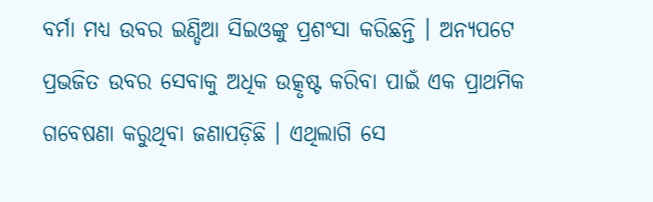ବର୍ମା ମଧ୍ୟ ଉବର ଇଣ୍ଡିଆ ସିଇଓଙ୍କୁ ପ୍ରଶଂସା କରିଛନ୍ତି । ଅନ୍ୟପଟେ ପ୍ରଭଜିତ ଉବର ସେବାକୁ ଅଧିକ ଉତ୍କୃଷ୍ଟ କରିବା ପାଇଁ ଏକ ପ୍ରାଥମିକ ଗବେଷଣା କରୁଥିବା ଜଣାପଡ଼ିଛି । ଏଥିଲାଗି ସେ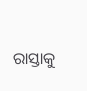ରାସ୍ତାକୁ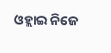ଓହ୍ଲାଇ ନିଜେ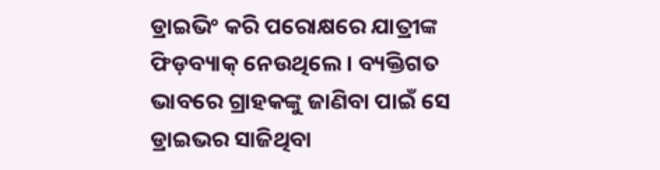ଡ୍ରାଇଭିଂ କରି ପରୋକ୍ଷରେ ଯାତ୍ରୀଙ୍କ ଫିଡ଼ବ୍ୟାକ୍ ନେଉଥିଲେ । ବ୍ୟକ୍ତିଗତ ଭାବରେ ଗ୍ରାହକଙ୍କୁ ଜାଣିବା ପାଇଁ ସେ ଡ୍ରାଇଭର ସାଜିଥିବା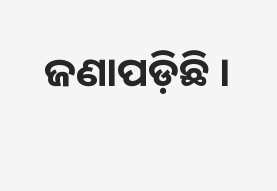ଜଣାପଡ଼ିଛି ।